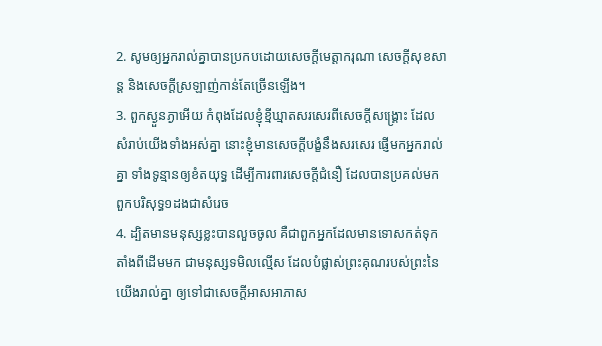2. សូមឲ្យអ្នករាល់គ្នាបានប្រកបដោយសេចក្ដីមេត្តាករុណា សេចក្ដីសុខសាន្ត និងសេចក្ដីស្រឡាញ់កាន់តែច្រើនឡើង។
3. ពួកស្ងួនភ្ងាអើយ កំពុងដែលខ្ញុំខ្មីឃ្មាតសរសេរពីសេចក្ដីសង្គ្រោះ ដែលសំរាប់យើងទាំងអស់គ្នា នោះខ្ញុំមានសេចក្ដីបង្ខំនឹងសរសេរ ផ្ញើមកអ្នករាល់គ្នា ទាំងទូន្មានឲ្យខំតយុទ្ធ ដើម្បីការពារសេចក្ដីជំនឿ ដែលបានប្រគល់មកពួកបរិសុទ្ធ១ដងជាសំរេច
4. ដ្បិតមានមនុស្សខ្លះបានលួចចូល គឺជាពួកអ្នកដែលមានទោសកត់ទុក តាំងពីដើមមក ជាមនុស្សទមិលល្មើស ដែលបំផ្លាស់ព្រះគុណរបស់ព្រះនៃយើងរាល់គ្នា ឲ្យទៅជាសេចក្ដីអាសអាភាស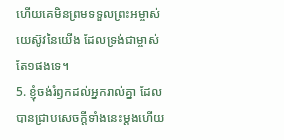ហើយគេមិនព្រមទទួលព្រះអម្ចាស់យេស៊ូវនៃយើង ដែលទ្រង់ជាម្ចាស់តែ១ផងទេ។
5. ខ្ញុំចង់រំឭកដល់អ្នករាល់គ្នា ដែលបានជ្រាបសេចក្ដីទាំងនេះម្តងហើយ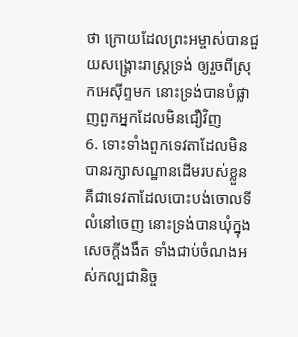ថា ក្រោយដែលព្រះអម្ចាស់បានជួយសង្គ្រោះរាស្ត្រទ្រង់ ឲ្យរួចពីស្រុកអេស៊ីព្ទមក នោះទ្រង់បានបំផ្លាញពួកអ្នកដែលមិនជឿវិញ
6. ទោះទាំងពួកទេវតាដែលមិនបានរក្សាសណ្ឋានដើមរបស់ខ្លួន គឺជាទេវតាដែលបោះបង់ចោលទីលំនៅចេញ នោះទ្រង់បានឃុំក្នុងសេចក្ដីងងឹត ទាំងជាប់ចំណងអស់កល្បជានិច្ច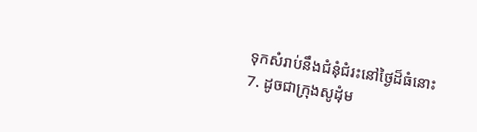ទុកសំរាប់នឹងជំនុំជំរះនៅថ្ងៃដ៏ធំនោះ
7. ដូចជាក្រុងសូដុំម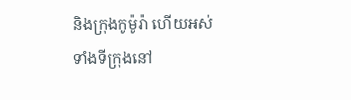និងក្រុងកូម៉ូរ៉ា ហើយអស់ទាំងទីក្រុងនៅ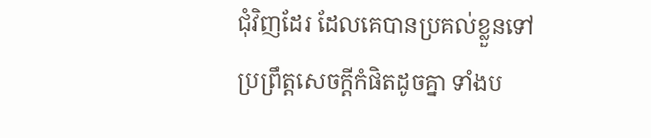ជុំវិញដែរ ដែលគេបានប្រគល់ខ្លួនទៅប្រព្រឹត្តសេចក្ដីកំផិតដូចគ្នា ទាំងប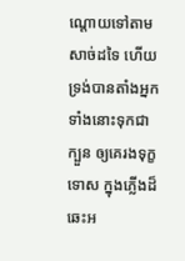ណ្តោយទៅតាមសាច់ដទៃ ហើយទ្រង់បានតាំងអ្នកទាំងនោះទុកជាក្បួន ឲ្យគេរងទុក្ខទោស ក្នុងភ្លើងដ៏ឆេះអ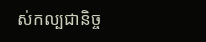ស់កល្បជានិច្ច